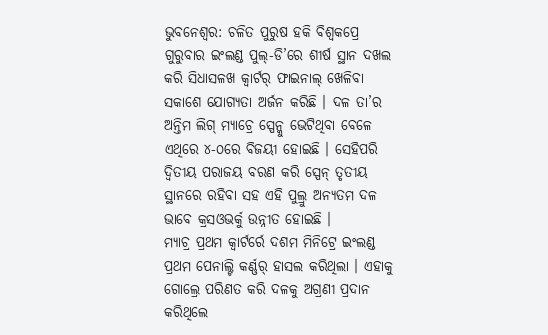ଭୁବନେଶ୍ୱର: ଚଳିତ ପୁରୁଷ ହକି ବିଶ୍ୱକପ୍ରେ ଗୁରୁବାର ଇଂଲଣ୍ଡ ପୁଲ୍-ଡି’ରେ ଶୀର୍ଷ ସ୍ଥାନ ଦଖଲ କରି ସିଧାସଳଖ କ୍ୱାର୍ଟର୍ ଫାଇନାଲ୍ ଖେଳିବା ସକାଶେ ଯୋଗ୍ୟତା ଅର୍ଜନ କରିଛି । ଦଳ ତା’ର ଅନ୍ତିମ ଲିଗ୍ ମ୍ୟାଚ୍ରେ ସ୍ପେନ୍କୁ ଭେଟିଥିବା ବେଳେ ଏଥିରେ ୪-୦ରେ ବିଜୟୀ ହୋଇଛି । ସେହିପରି ଦ୍ୱିତୀୟ ପରାଜୟ ବରଣ କରି ସ୍ପେନ୍ ତୃତୀୟ ସ୍ଥାନରେ ରହିବା ସହ ଏହି ପୁଲ୍ରୁ ଅନ୍ୟତମ ଦଳ ଭାବେ କ୍ରସଓଭର୍କୁ ଉନ୍ନୀତ ହୋଇଛି ।
ମ୍ୟାଚ୍ର ପ୍ରଥମ କ୍ୱାର୍ଟର୍ରେ ଦଶମ ମିନିଟ୍ରେ ଇଂଲଣ୍ଡ ପ୍ରଥମ ପେନାଲ୍ଟି କର୍ଣ୍ଣର୍ ହାସଲ କରିଥିଲା । ଏହାକୁ ଗୋଲ୍ରେ ପରିଣତ କରି ଦଳକୁ ଅଗ୍ରଣୀ ପ୍ରଦାନ କରିଥିଲେ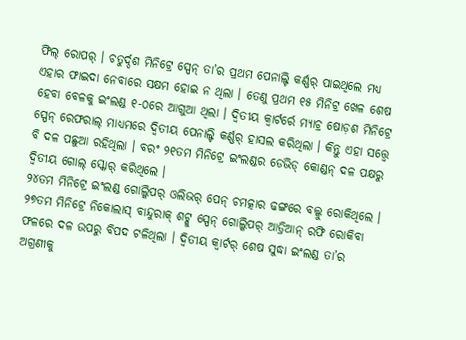ଫିଲ୍ ରୋପର୍ । ଚତୁର୍ଦ୍ଦଶ ମିନିଟ୍ରେ ସ୍ପେନ୍ ତା’ର ପ୍ରଥମ ପେନାଲ୍ଟି କର୍ଣ୍ଣର୍ ପାଇଥିଲେ ମଧ୍ୟ ଏହାର ଫାଇଦା ନେବାରେ ସକ୍ଷମ ହୋଇ ନ ଥିଲା । ତେଣୁ ପ୍ରଥମ ୧୫ ମିନିଟ୍ର ଖେଳ ଶେଷ ହେବା ବେଳକୁ ଇଂଲଣ୍ଡ ୧-୦ରେ ଆଗୁଆ ଥିଲା । ଦ୍ୱିତୀୟ କ୍ୱାର୍ଟର୍ରେ ମ୍ୟାଚ୍ର ଷୋଡ଼ଶ ମିନିଟ୍ରେ ସ୍ପେନ୍ ରେଫରାଲ୍ ମାଧ୍ୟମରେ ଦ୍ୱିତୀୟ ପେନାଲ୍ଟି କର୍ଣ୍ଣର୍ ହାସଲ କରିଥିଲା । କିନ୍ତୁ ଏହା ସତ୍ତ୍ୱେ ବି ଦଳ ପଛୁଆ ରହିଥିଲା । ବରଂ ୨୧ତମ ମିନିଟ୍ରେ ଇଂଲଣ୍ଡର ଡେଭିଡ୍ କୋଣ୍ଡନ୍ ଦଳ ପକ୍ଷରୁ ଦ୍ୱିତୀୟ ଗୋଲ୍ ସ୍କୋର୍ କରିଥିଲେ ।
୨୪ତମ ମିନିଟ୍ରେ ଇଂଲଣ୍ଡ ଗୋଲ୍କିପର୍ ଓଲିଭର୍ ପେନ୍ ଚମତ୍କାର ଢଙ୍ଗରେ ବଲ୍କୁ ରୋକିଥିଲେ । ୨୭ତମ ମିନିଟ୍ରେ ନିକୋଲାସ୍ ବାନ୍ଦୁରାକ୍ ଶଟ୍କୁ ସ୍ପେନ୍ ଗୋଲ୍କିପର୍ ଆଡ୍ରିଆନ୍ ରଫି ରୋକିବା ଫଳରେ ଦଳ ଉପରୁ ବିପଦ ଟଳିଥିଲା । ଦ୍ୱିତୀୟ କ୍ୱାର୍ଟର୍ ଶେଷ ସୁଦ୍ଧା ଇଂଲଣ୍ଡ ତା’ର ଅଗ୍ରଣୀକୁ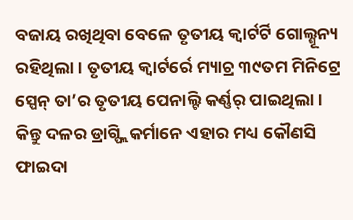ବଜାୟ ରଖିଥିବା ବେଳେ ତୃତୀୟ କ୍ୱାର୍ଟର୍ଟି ଗୋଲ୍ଶୂନ୍ୟ ରହିଥିଲା । ତୃତୀୟ କ୍ୱାର୍ଟର୍ରେ ମ୍ୟାଚ୍ର ୩୯ତମ ମିନିଟ୍ରେ ସ୍ପେନ୍ ତା’ର ତୃତୀୟ ପେନାଲ୍ଟି କର୍ଣ୍ଣର୍ ପାଇଥିଲା । କିନ୍ତୁ ଦଳର ଡ୍ରାଗ୍ଫ୍ଲିକର୍ମାନେ ଏହାର ମଧ୍ୟ କୌଣସି ଫାଇଦା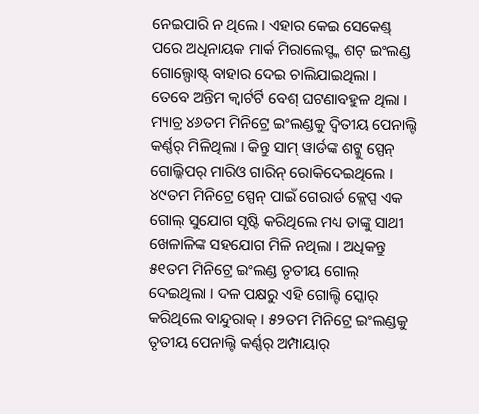ନେଇପାରି ନ ଥିଲେ । ଏହାର କେଇ ସେକେଣ୍ଡ୍ ପରେ ଅଧିନାୟକ ମାର୍କ ମିରାଲେସ୍ଙ୍କ ଶଟ୍ ଇଂଲଣ୍ଡ ଗୋଲ୍ପୋଷ୍ଟ୍ ବାହାର ଦେଇ ଚାଲିଯାଇଥିଲା ।
ତେବେ ଅନ୍ତିମ କ୍ୱାର୍ଟର୍ଟି ବେଶ୍ ଘଟଣାବହୁଳ ଥିଲା । ମ୍ୟାଚ୍ର ୪୬ତମ ମିନିଟ୍ରେ ଇଂଲଣ୍ଡକୁ ଦ୍ୱିତୀୟ ପେନାଲ୍ଟି କର୍ଣ୍ଣର୍ ମିଳିଥିଲା । କିନ୍ତୁ ସାମ୍ ୱାର୍ଡଙ୍କ ଶଟ୍କୁ ସ୍ପେନ୍ ଗୋଲ୍କିପର୍ ମାରିଓ ଗାରିନ୍ ରୋକିଦେଇଥିଲେ । ୪୯ତମ ମିନିଟ୍ରେ ସ୍ପେନ୍ ପାଇଁ ଗେରାର୍ଡ କ୍ଲେପ୍ସ ଏକ ଗୋଲ୍ ସୁଯୋଗ ସୃଷ୍ଟି କରିଥିଲେ ମଧ୍ୟ ତାଙ୍କୁ ସାଥୀ ଖେଳାଳିଙ୍କ ସହଯୋଗ ମିଳି ନଥିଲା । ଅଧିକନ୍ତୁ ୫୧ତମ ମିନିଟ୍ରେ ଇଂଲଣ୍ଡ ତୃତୀୟ ଗୋଲ୍ ଦେଇଥିଲା । ଦଳ ପକ୍ଷରୁ ଏହି ଗୋଲ୍ଟି ସ୍କୋର୍ କରିଥିଲେ ବାନ୍ଦୁରାକ୍ । ୫୨ତମ ମିନିଟ୍ରେ ଇଂଲଣ୍ଡକୁ ତୃତୀୟ ପେନାଲ୍ଟି କର୍ଣ୍ଣର୍ ଅମ୍ପାୟାର୍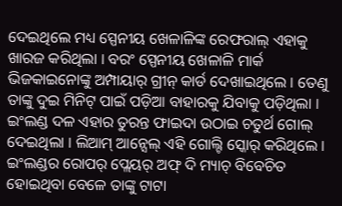ଦେଇଥିଲେ ମଧ୍ୟ ସ୍ପେନୀୟ ଖେଳାଳିଙ୍କ ରେଫରାଲ୍ ଏହାକୁ ଖାରଜ କରିଥିଲା । ବରଂ ସ୍ପେନୀୟ ଖେଳାଳି ମାର୍କ ଭିଜକାଇନୋଙ୍କୁ ଅମ୍ପାୟାର୍ ଗ୍ରୀନ୍ କାର୍ଡ ଦେଖାଇଥିଲେ । ତେଣୁ ତାଙ୍କୁ ଦୁଇ ମିନିଟ୍ ପାଇଁ ପଡ଼ିଆ ବାହାରକୁ ଯିବାକୁ ପଡ଼ିଥିଲା । ଇଂଲଣ୍ଡ ଦଳ ଏହାର ତୁରନ୍ତ ଫାଇଦା ଉଠାଇ ଚତୁର୍ଥ ଗୋଲ୍ ଦେଇଥିଲା । ଲିଆମ୍ ଆନ୍ସେଲ୍ ଏହି ଗୋଲ୍ଟି ସ୍କୋର୍ କରିଥିଲେ । ଇଂଲଣ୍ଡର ରୋପର୍ ପ୍ଲେୟର୍ ଅଫ୍ ଦି ମ୍ୟାଚ୍ ବିବେଚିତ ହୋଇଥିବା ବେଳେ ତାଙ୍କୁ ଟାଟା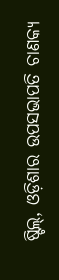ଷ୍ଟିଲ୍, ଓଡ଼ିଶାର ଉପସଭାପତି ଚାଣକ୍ୟ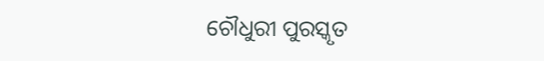ଚୌଧୁରୀ ପୁରସ୍କୃତ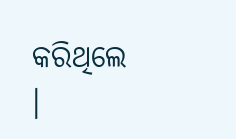କରିଥିଲେ ।